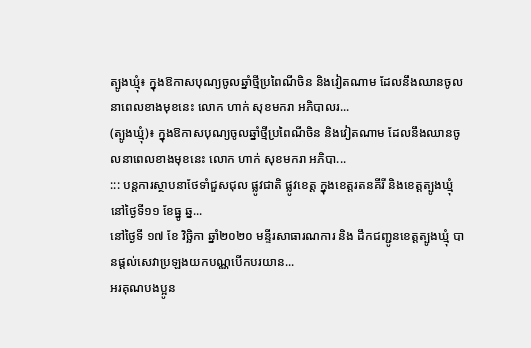ត្បូងឃ្មុំ៖ ក្នុងឱកាសបុណ្យចូលឆ្នាំថ្មីប្រពៃណីចិន និងវៀតណាម ដែលនឹងឈានចូលនាពេលខាងមុខនេះ លោក ហាក់ សុខមករា អភិបាលរ...
(ត្បូងឃ្មុំ)៖ ក្នុងឱកាសបុណ្យចូលឆ្នាំថ្មីប្រពៃណីចិន និងវៀតណាម ដែលនឹងឈានចូលនាពេលខាងមុខនេះ លោក ហាក់ សុខមករា អភិបា...
::: បន្តការស្ថាបនាថែទាំជួសជុល ផ្លូវជាតិ ផ្លូវខេត្ត ក្នុងខេត្តរតនគីរី និងខេត្តត្បូងឃ្មុំ នៅថ្ងៃទី១១ ខែធ្នូ ឆ្ន...
នៅថ្ងៃទី ១៧ ខែ វិច្ឆិកា ឆ្នាំ២០២០ មន្ទីរសាធារណការ និង ដឹកជញ្ជូនខេត្តត្បូងឃ្មុំ បានផ្តល់សេវាប្រឡងយកបណ្ណបើកបរយាន...
អរគុណបងប្អូន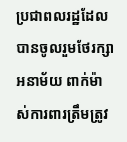ប្រជាពលរដ្ឋដែលបានចូលរួមថែរក្សាអនាម័យ ពាក់ម៉ាស់ការពារត្រឹមត្រូវ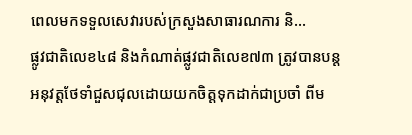ពេលមកទទួលសេវារបស់ក្រសួងសាធារណការ និ...
ផ្លូវជាតិលេខ៤៨ និងកំណាត់ផ្លូវជាតិលេខ៧៣ ត្រូវបានបន្តអនុវត្តថែទាំជួសជុលដោយយកចិត្តទុកដាក់ជាប្រចាំ ពីម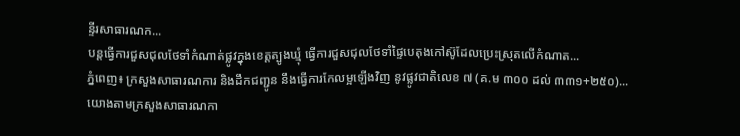ន្ទីរសាធារណក...
បន្តធ្វេីការជួសជុលថែទាំកំណាត់ផ្លូវក្នុងខេត្តត្បូងឃ្មុំ ធ្វេីការជួសជុលថែទាំផ្ទៃបេតុងកៅស៊ូដែលប្រេះស្រុតលេីកំណាត...
ភ្នំពេញ៖ ក្រសួងសាធារណការ និងដឹកជញ្ជូន នឹងធ្វើការកែលម្អឡើងវិញ នូវផ្លូវជាតិលេខ ៧ (គ.ម ៣០០ ដល់ ៣៣១+២៥០)...
យោងតាមក្រសួងសាធារណកា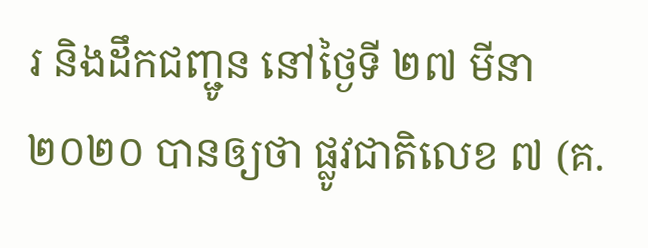រ និងដឹកជញ្ជូន នៅថ្ងៃទី ២៧ មីនា ២០២០ បានឲ្យថា ផ្លូវជាតិលេខ ៧ (គ.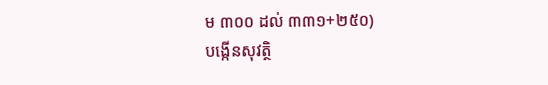ម ៣០០ ដល់ ៣៣១+២៥០)
បង្កើនសុវត្ថិ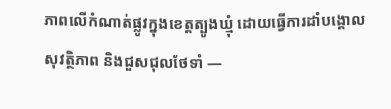ភាពលើកំណាត់ផ្លូវក្នុងខេត្តត្បូងឃ្មុំ ដោយធ្វើការដាំបង្គោលសុវត្ថិភាព និងជួសជុលថែទាំ —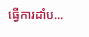ធ្វើការដាំប...